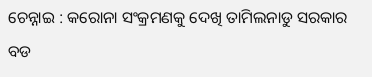ଚେନ୍ନାଇ : କରୋନା ସଂକ୍ରମଣକୁ ଦେଖି ତାମିଲନାଡୁ ସରକାର ବଡ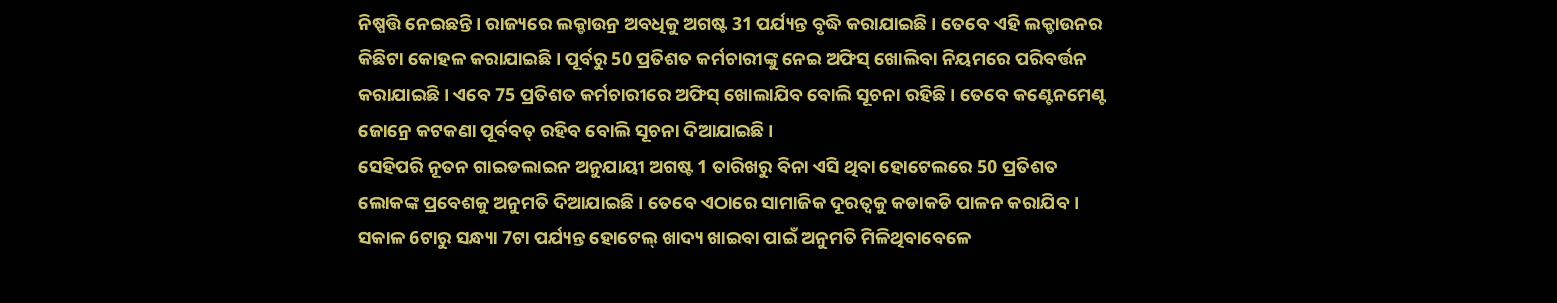ନିଷ୍ପତ୍ତି ନେଇଛନ୍ତି । ରାଜ୍ୟରେ ଲକ୍ଡାଉନ୍ର ଅବଧିକୁ ଅଗଷ୍ଟ 31 ପର୍ଯ୍ୟନ୍ତ ବୃଦ୍ଧି କରାଯାଇଛି । ତେବେ ଏହି ଲକ୍ଡାଉନର କିଛିଟା କୋହଳ କରାଯାଇଛି । ପୂର୍ବରୁ 50 ପ୍ରତିଶତ କର୍ମଚାରୀଙ୍କୁ ନେଇ ଅଫିସ୍ ଖୋଲିବା ନିୟମରେ ପରିବର୍ତ୍ତନ କରାଯାଇଛି । ଏବେ 75 ପ୍ରତିଶତ କର୍ମଚାରୀରେ ଅଫିସ୍ ଖୋଲାଯିବ ବୋଲି ସୂଚନା ରହିଛି । ତେବେ କଣ୍ଟେନମେଣ୍ଟ ଜୋନ୍ରେ କଟକଣା ପୂର୍ବବତ୍ ରହିବ ବୋଲି ସୂଚନା ଦିଆଯାଇଛି ।
ସେହିପରି ନୂତନ ଗାଇଡଲାଇନ ଅନୁଯାୟୀ ଅଗଷ୍ଟ 1 ତାରିଖରୁ ବିନା ଏସି ଥିବା ହୋଟେଲରେ 50 ପ୍ରତିଶତ ଲୋକଙ୍କ ପ୍ରବେଶକୁ ଅନୁମତି ଦିଆଯାଇଛି । ତେବେ ଏଠାରେ ସାମାଜିକ ଦୂରତ୍ବକୁ କଡାକଡି ପାଳନ କରାଯିବ । ସକାଳ 6ଟାରୁ ସନ୍ଧ୍ୟା 7ଟା ପର୍ଯ୍ୟନ୍ତ ହୋଟେଲ୍ ଖାଦ୍ୟ ଖାଇବା ପାଇଁ ଅନୁମତି ମିଳିଥିବାବେଳେ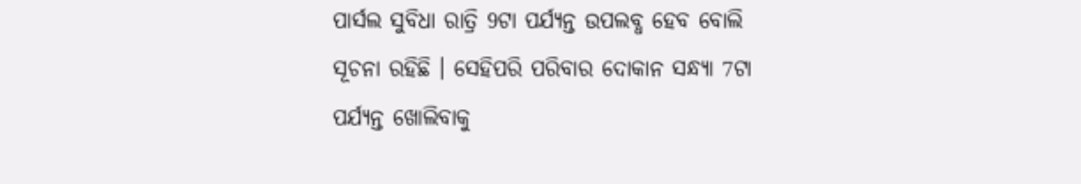ପାର୍ସଲ ସୁବିଧା ରାତ୍ରି 9ଟା ପର୍ଯ୍ୟନ୍ତ ଉପଲବ୍ଧ ହେବ ବୋଲି ସୂଚନା ରହିଛି । ସେହିପରି ପରିବାର ଦୋକାନ ସନ୍ଧ୍ୟା 7ଟା ପର୍ଯ୍ୟନ୍ତ ଖୋଲିବାକୁ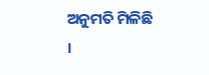ଅନୁମତି ମିଳିଛି ।